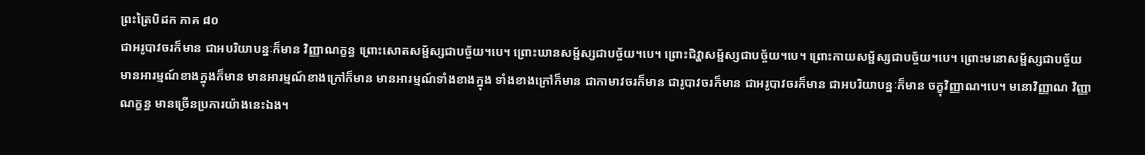ព្រះត្រៃបិដក ភាគ ៨០
ជាអរូបាវចរក៏មាន ជាអបរិយាបន្នៈក៏មាន វិញ្ញាណក្ខន្ធ ព្រោះសោតសម្ផ័ស្សជាបច្ច័យ។បេ។ ព្រោះឃានសម្ផ័ស្សជាបច្ច័យ។បេ។ ព្រោះជិវ្ហាសម្ផ័ស្សជាបច្ច័យ។បេ។ ព្រោះកាយសម្ផ័ស្សជាបច្ច័យ។បេ។ ព្រោះមនោសម្ផ័ស្សជាបច្ច័យ មានអារម្មណ៍ខាងក្នុងក៏មាន មានអារម្មណ៍ខាងក្រៅក៏មាន មានអារម្មណ៍ទាំងខាងក្នុង ទាំងខាងក្រៅក៏មាន ជាកាមាវចរក៏មាន ជារូបាវចរក៏មាន ជាអរូបាវចរក៏មាន ជាអបរិយាបន្នៈក៏មាន ចក្ខុវិញ្ញាណ។បេ។ មនោវិញ្ញាណ វិញ្ញាណក្ខន្ធ មានច្រើនប្រការយ៉ាងនេះឯង។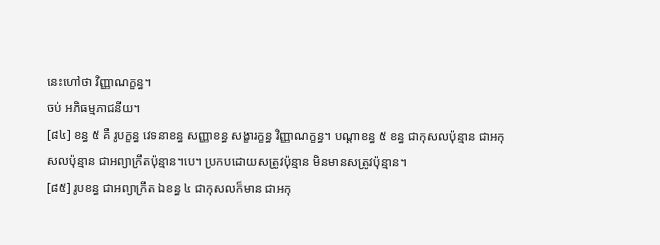នេះហៅថា វិញ្ញាណក្ខន្ធ។
ចប់ អភិធម្មភាជនីយ។
[៨៤] ខន្ធ ៥ គឺ រូបក្ខន្ធ វេទនាខន្ធ សញ្ញាខន្ធ សង្ខារក្ខន្ធ វិញ្ញាណក្ខន្ធ។ បណ្តាខន្ធ ៥ ខន្ធ ជាកុសលប៉ុន្មាន ជាអកុសលប៉ុន្មាន ជាអព្យាក្រឹតប៉ុន្មាន។បេ។ ប្រកបដោយសត្រូវប៉ុន្មាន មិនមានសត្រូវប៉ុន្មាន។
[៨៥] រូបខន្ធ ជាអព្យាក្រឹត ឯខន្ធ ៤ ជាកុសលក៏មាន ជាអកុ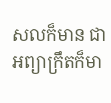សលក៏មាន ជាអព្យាក្រឹតក៏មា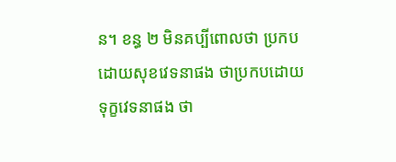ន។ ខន្ធ ២ មិនគប្បីពោលថា ប្រកបដោយសុខវេទនាផង ថាប្រកបដោយទុក្ខវេទនាផង ថា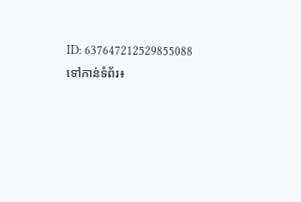ID: 637647212529855088
ទៅកាន់ទំព័រ៖